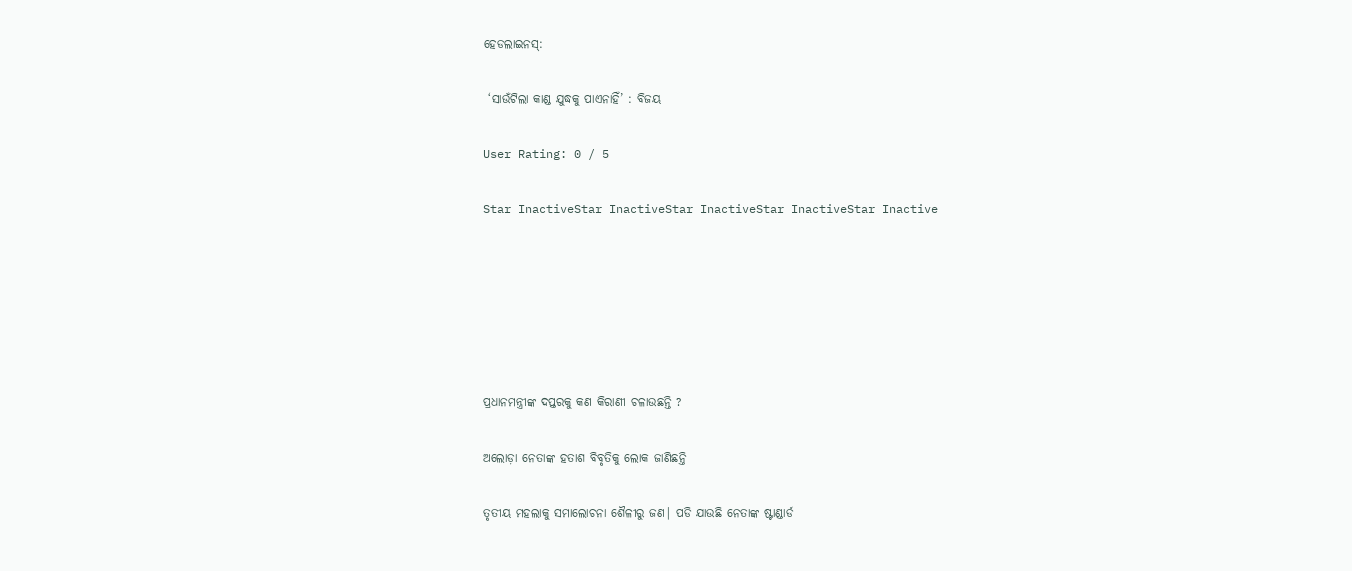ହେଡଲାଇନସ୍:

 ‘ସାଉଁଟିଲା କାଣ୍ଡ ଯୁଦ୍ଧକୁ ପାଏନାହିଁ’ : ବିଜୟ

User Rating: 0 / 5

Star InactiveStar InactiveStar InactiveStar InactiveStar Inactive






ପ୍ରଧାନମନ୍ତ୍ରୀଙ୍କ ଦପ୍ତରକୁ କଣ କିରାଣୀ ଚଳାଉଛନ୍ତି ?

ଅଲୋଡ଼ା ନେତାଙ୍କ ହତାଶ ବିବୃତିକୁ ଲୋକ ଜାଣିଛନ୍ତି

ତୃତୀୟ ମହଲାକୁ ସମାଲୋଚନା ଶୈଳୀରୁ ଜଣ| ପଡି ଯାଉଛି ନେତାଙ୍କ ଷ୍ଟାଣ୍ଡାର୍ଡ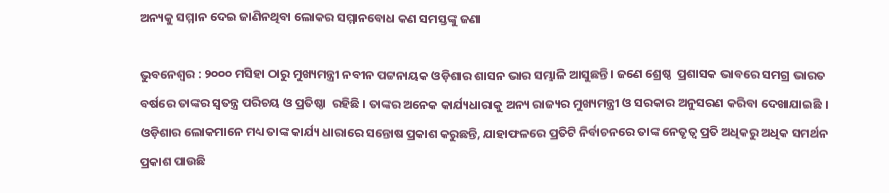ଅନ୍ୟକୁ ସମ୍ମାନ ଦେଇ ଜାଣିନଥିବା ଲୋକର ସମ୍ମାନବୋଧ କଣ ସମସ୍ତଙ୍କୁ ଜଣା

ଭୁବନେଶ୍ୱର : ୨୦୦୦ ମସିହା ଠାରୁ ମୁଖ୍ୟମନ୍ତ୍ରୀ ନବୀନ ପଟ୍ଟନାୟକ ଓଡ଼ିଶାର ଶାସନ ଭାର ସମ୍ଭାଳି ଆସୁଛନ୍ତି । ଜଣେ ଶ୍ରେଷ୍ଠ  ପ୍ରଶାସକ ଭାବରେ ସମଗ୍ର ଭାରତ ବର୍ଷରେ ତାଙ୍କର ସ୍ୱତନ୍ତ୍ର ପରିଚୟ ଓ ପ୍ରତିଷ୍ଠା  ରହିଛି । ତାଙ୍କର ଅନେକ କାର୍ଯ୍ୟଧାରାକୁ ଅନ୍ୟ ରାଜ୍ୟର ମୁଖ୍ୟମନ୍ତ୍ରୀ ଓ ସରକାର ଅନୁସରଣ କରିବା ଦେଖାଯାଇଛି । ଓଡ଼ିଶାର ଲୋକମାନେ ମଧ୍ୟ ତାଙ୍କ କାର୍ଯ୍ୟ ଧାରାରେ ସନ୍ତୋଷ ପ୍ରକାଶ କରୁଛନ୍ତି, ଯାହାଫଳରେ ପ୍ରତିଟି ନିର୍ବାଚନରେ ତାଙ୍କ ନେତୃତ୍ୱ ପ୍ରତି ଅଧିକରୁ ଅଧିକ ସମର୍ଥନ ପ୍ରକାଶ ପାଉଛି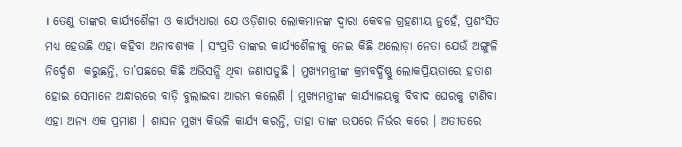। ତେଣୁ ତାଙ୍କର କାର୍ଯ୍ୟଶୈଳୀ ଓ କାର୍ଯ୍ୟଧାରା ଯେ ଓଡ଼ିଶାର ଲୋକମାନଙ୍କ ଦ୍ୱାରା କେବଳ ଗ୍ରହଣୀୟ ନୁହେଁ, ପ୍ରଶଂସିତ ମଧ୍ୟ ହେଉଛି ଏହା କହିବା ଅନାବଶ୍ୟକ । ସଂପ୍ରତି ତାଙ୍କର କାର୍ଯ୍ୟଶୈଳୀକୁ ନେଇ କିଛି ଅଲୋଡ଼ା ନେତା ଯେଉଁ ଅଙ୍ଗୁଳି ନିର୍ଦ୍ଦେଶ  କରୁଛନ୍ତି, ତା’ପଛରେ କିଛି ଅଭିସନ୍ଧି ଥିବା ଜଣାପଡୁଛି । ମୁଖ୍ୟମନ୍ତ୍ରୀଙ୍କ କ୍ରମବର୍ଦ୍ଧିଷ୍ଣୁ ଲୋକପ୍ରିୟତାରେ ହତାଶ ହୋଇ ସେମାନେ ଅନ୍ଧାରରେ ବାଡ଼ି ବୁଲାଇବା ଆରମ୍ଭ କଲେଣି । ମୁଖ୍ୟମନ୍ତ୍ରୀଙ୍କ କାର୍ଯ୍ୟାଳୟକୁ ବିବାଦ ଘେରକୁ ଟାଣିବା ଏହା ଅନ୍ୟ ଏକ ପ୍ରମାଣ । ଶାସନ ମୁଖ୍ୟ କିଭଳି କାର୍ଯ୍ୟ କରନ୍ତି, ତାହା ତାଙ୍କ ଉପରେ ନିର୍ଭର କରେ । ଅତୀତରେ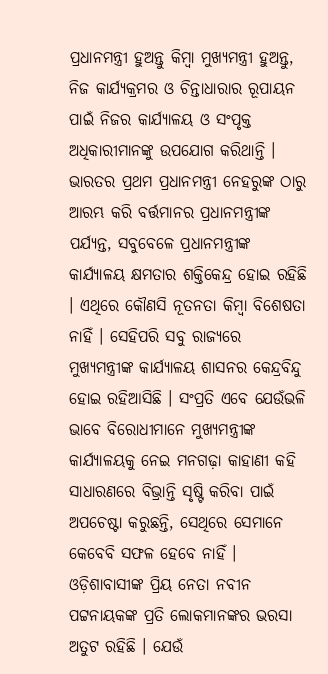ପ୍ରଧାନମନ୍ତ୍ରୀ ହୁଅନ୍ତୁ କିମ୍ବା ମୁଖ୍ୟମନ୍ତ୍ରୀ ହୁଅନ୍ତୁ, ନିଜ କାର୍ଯ୍ୟକ୍ରମର ଓ ଚିନ୍ତାଧାରାର ରୂପାୟନ ପାଇଁ ନିଜର କାର୍ଯ୍ୟାଳୟ ଓ ସଂପୃକ୍ତ ଅଧିକାରୀମାନଙ୍କୁ ଉପଯୋଗ କରିଥାନ୍ତି । ଭାରତର ପ୍ରଥମ ପ୍ରଧାନମନ୍ତ୍ରୀ ନେହରୁଙ୍କ ଠାରୁ ଆରମ୍ଭ କରି ବର୍ତ୍ତମାନର ପ୍ରଧାନମନ୍ତ୍ରୀଙ୍କ ପର୍ଯ୍ୟନ୍ତ, ସବୁବେଳେ ପ୍ରଧାନମନ୍ତ୍ରୀଙ୍କ କାର୍ଯ୍ୟାଳୟ କ୍ଷମତାର ଶକ୍ତିକେନ୍ଦ୍ର ହୋଇ ରହିଛି । ଏଥିରେ କୌଣସି ନୂତନତା କିମ୍ବା ବିଶେଷତା ନାହିଁ । ସେହିପରି ସବୁ ରାଜ୍ୟରେ ମୁଖ୍ୟମନ୍ତ୍ରୀଙ୍କ କାର୍ଯ୍ୟାଳୟ ଶାସନର କେନ୍ଦ୍ରବିନ୍ଦୁ ହୋଇ ରହିଆସିଛି । ସଂପ୍ରତି ଏବେ ଯେଉଁଭଳି ଭାବେ ବିରୋଧୀମାନେ ମୁଖ୍ୟମନ୍ତ୍ରୀଙ୍କ କାର୍ଯ୍ୟାଳୟକୁ ନେଇ ମନଗଢ଼ା କାହାଣୀ କହି ସାଧାରଣରେ ବିଭ୍ରାନ୍ତି ସୃଷ୍ଟି କରିବା ପାଇଁ ଅପଚେଷ୍ଟା କରୁଛନ୍ତି, ସେଥିରେ ସେମାନେ କେବେବି ସଫଳ ହେବେ ନାହିଁ । ଓଡ଼ିଶାବାସୀଙ୍କ ପ୍ରିୟ ନେତା ନବୀନ ପଟ୍ଟନାୟକଙ୍କ ପ୍ରତି ଲୋକମାନଙ୍କର ଭରସା ଅତୁଟ ରହିଛି । ଯେଉଁ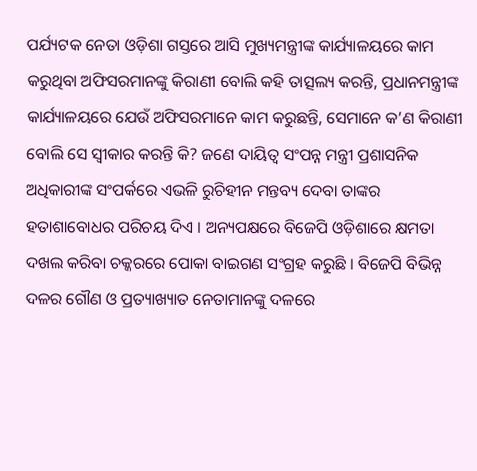ପର୍ଯ୍ୟଟକ ନେତା ଓଡ଼ିଶା ଗସ୍ତରେ ଆସି ମୁଖ୍ୟମନ୍ତ୍ରୀଙ୍କ କାର୍ଯ୍ୟାଳୟରେ କାମ କରୁଥିବା ଅଫିସରମାନଙ୍କୁ କିରାଣୀ ବୋଲି କହି ତାତ୍ସଲ୍ୟ କରନ୍ତି, ପ୍ରଧାନମନ୍ତ୍ରୀଙ୍କ କାର୍ଯ୍ୟାଳୟରେ ଯେଉଁ ଅଫିସରମାନେ କାମ କରୁଛନ୍ତି, ସେମାନେ କ’ଣ କିରାଣୀ ବୋଲି ସେ ସ୍ୱୀକାର କରନ୍ତି କି? ଜଣେ ଦାୟିତ୍ୱ ସଂପନ୍ନ ମନ୍ତ୍ରୀ ପ୍ରଶାସନିକ ଅଧିକାରୀଙ୍କ ସଂପର୍କରେ ଏଭଳି ରୁଚିହୀନ ମନ୍ତବ୍ୟ ଦେବା ତାଙ୍କର ହତାଶାବୋଧର ପରିଚୟ ଦିଏ । ଅନ୍ୟପକ୍ଷରେ ବିଜେପି ଓଡ଼ିଶାରେ କ୍ଷମତା ଦଖଲ କରିବା ଚକ୍କରରେ ପୋକା ବାଇଗଣ ସଂଗ୍ରହ କରୁଛି । ବିଜେପି ବିଭିନ୍ନ ଦଳର ଗୌଣ ଓ ପ୍ରତ୍ୟାଖ୍ୟାତ ନେତାମାନଙ୍କୁ ଦଳରେ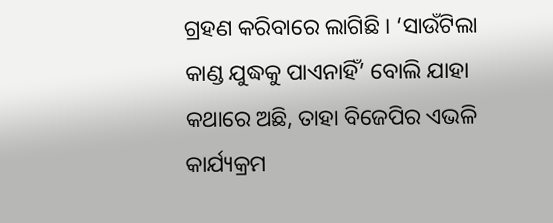ଗ୍ରହଣ କରିବାରେ ଲାଗିଛି । ‘ସାଉଁଟିଲା କାଣ୍ଡ ଯୁଦ୍ଧକୁ ପାଏନାହିଁ’ ବୋଲି ଯାହା କଥାରେ ଅଛି, ତାହା ବିଜେପିର ଏଭଳି କାର୍ଯ୍ୟକ୍ରମ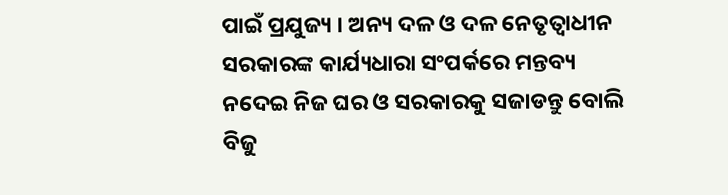ପାଇଁ ପ୍ରଯୁଜ୍ୟ । ଅନ୍ୟ ଦଳ ଓ ଦଳ ନେତୃତ୍ୱାଧୀନ ସରକାରଙ୍କ କାର୍ଯ୍ୟଧାରା ସଂପର୍କରେ ମନ୍ତବ୍ୟ ନଦେଇ ନିଜ ଘର ଓ ସରକାରକୁ ସଜାଡନ୍ତୁ ବୋଲି ବିଜୁ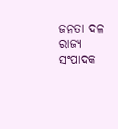ଜନତା ଦଳ ରାଜ୍ୟ ସଂପାଦକ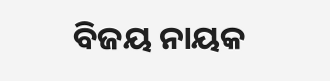ବିଜୟ ନାୟକ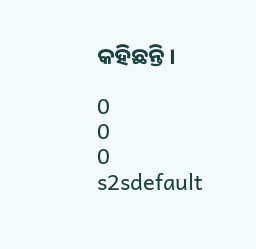କହିଛନ୍ତି ।

0
0
0
s2sdefault